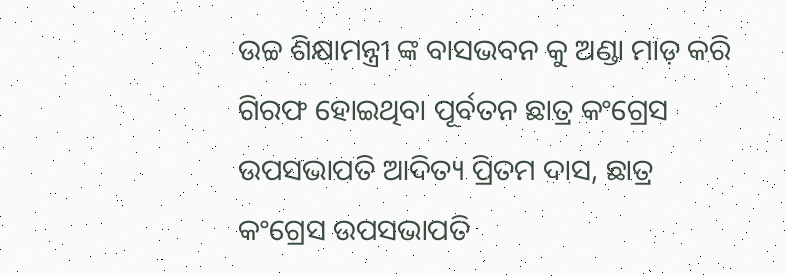ଉଚ୍ଚ ଶିକ୍ଷାମନ୍ତ୍ରୀ ଙ୍କ ବାସଭବନ କୁ ଅଣ୍ଡା ମାଡ଼ କରି ଗିରଫ ହୋଇଥିବା ପୂର୍ବତନ ଛାତ୍ର କଂଗ୍ରେସ ଉପସଭାପତି ଆଦିତ୍ୟ ପ୍ରିତମ ଦାସ, ଛାତ୍ର କଂଗ୍ରେସ ଉପସଭାପତି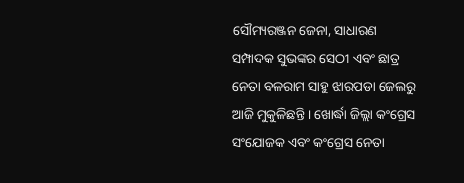ସୌମ୍ୟରଞ୍ଜନ ଜେନା, ସାଧାରଣ ସମ୍ପାଦକ ସୁଭଙ୍କର ସେଠୀ ଏବଂ ଛାତ୍ର ନେତା ବଳରାମ ସାହୁ ଝାରପଡା ଜେଲରୁ ଆଜି ମୁକୁଳିଛନ୍ତି । ଖୋର୍ଦ୍ଧା ଜିଲ୍ଲା କଂଗ୍ରେସ ସଂଯୋଜକ ଏବଂ କଂଗ୍ରେସ ନେତା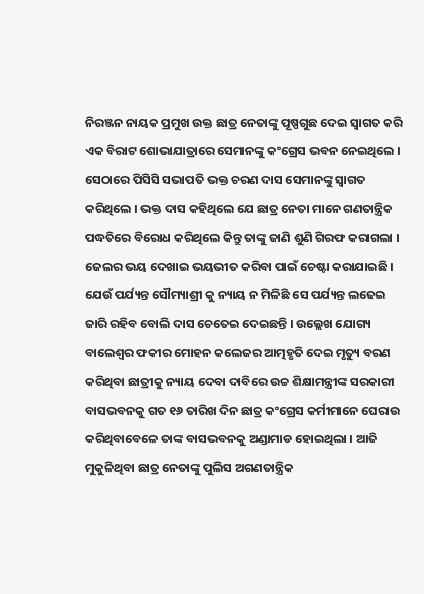ନିରଞ୍ଜନ ନାୟକ ପ୍ରମୁଖ ଉକ୍ତ ଛାତ୍ର ନେତାଙ୍କୁ ପୂଷ୍ପଗୁଛ ଦେଇ ସ୍ୱାଗତ କରି ଏକ ବିରାଟ ଶୋଭାଯାତ୍ରାରେ ସେମାନଙ୍କୁ କଂଗ୍ରେସ ଭବନ ନେଇଥିଲେ । ସେଠାରେ ପିସିସି ସଭାପତି ଭକ୍ତ ଚରଣ ଦାସ ସେମାନଙ୍କୁ ସ୍ୱାଗତ କରିଥିଲେ । ଭକ୍ତ ଦାସ କହିଥିଲେ ଯେ ଛାତ୍ର ନେତା ମାନେ ଗଣତାନ୍ତ୍ରିକ ପଦ୍ଧତିରେ ବିରୋଧ କରିଥିଲେ କିନ୍ତୁ ତାଙ୍କୁ ଜାଣି ଶୁଣି ଗିରଫ କରାଗଲା । ଜେଲର ଭୟ ଦେଖାଇ ଭୟଭୀତ କରିବା ପାଇଁ ଚେଷ୍ଟା କରାଯାଇଛି । ଯେଉଁ ପର୍ଯ୍ୟନ୍ତ ସୌମ୍ୟାଶ୍ରୀ କୁ ନ୍ୟାୟ ନ ମିଳିଛି ସେ ପର୍ଯ୍ୟନ୍ତ ଲଢେଇ ଜାରି ରହିବ ବୋଲି ଦାସ ଚେତେଇ ଦେଇଛନ୍ତି । ଉଲ୍ଲେଖ ଯୋଗ୍ୟ ବାଲେଶ୍ୱର ଫକୀର ମୋହନ କଲେଜର ଆତ୍ମହୃତି ଦେଇ ମୃତ୍ୟୁ ବରଣ କରିଥିବା ଛାତ୍ରୀକୁ ନ୍ୟାୟ ଦେବା ଦାବିରେ ଉଚ୍ଚ ଶିକ୍ଷାମନ୍ତ୍ରୀଙ୍କ ସରକାରୀ ବାସଭବନକୁ ଗତ ୧୬ ତାରିଖ ଦିନ ଛାତ୍ର କଂଗ୍ରେସ କର୍ମୀମାନେ ଘେରାଉ କରିଥିବାବେଳେ ତାଙ୍କ ବାସଭବନକୁ ଅଣ୍ଡାମାଡ ହୋଇଥିଲା । ଆଜି ମୁକୁଳିଥିବା ଛାତ୍ର ନେତାଙ୍କୁ ପୁଲିସ ଅଗଣତାନ୍ତ୍ରିକ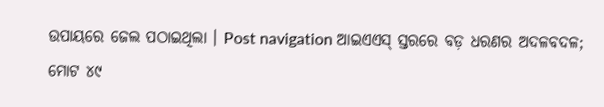ଉପାୟରେ ଜେଲ ପଠାଇଥିଲା । Post navigation ଆଇଏଏସ୍ ସ୍ତରରେ ବଡ଼ ଧରଣର ଅଦଳବଦଳ; ମୋଟ ୪୯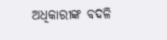ଅଧିକାରୀଙ୍କ ବଦଳି